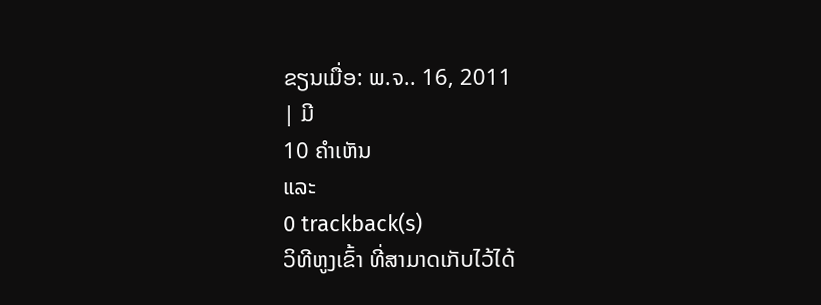ຂຽນເມື່ອ: ພ.ຈ.. 16, 2011
| ມີ
10 ຄຳເຫັນ
ແລະ
0 trackback(s)
ວິທີຫູງເຂົ້າ ທີ່ສາມາດເກັບໄວ້ໄດ້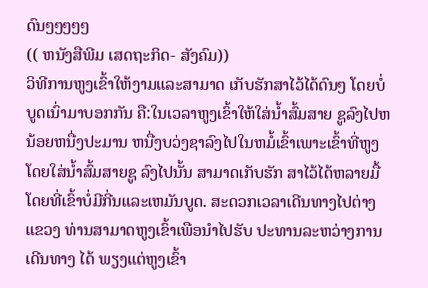ດົນໆໆໆໆໆ
(( ຫນັງສືພີມ ເສດຖະກິດ- ສັງຄົມ))
ວິທີການຫູງເຂົ້າໃຫ້ງາມແລະສາມາດ ເກັບຮັກສາໄວ້ໄດ້ດົນໆ ໂດຍບໍ່ບູດເນົ່າມາບອກກັນ ຄື:ໃນເວລາຫູງເຂົ້າໃຫ້ໃສ່ນ້ຳສົ້ມສາຍ ຊູລົງໄປຫນ້ອຍຫນື່ງປະມານ ຫນື່ງບວ່ງຊາລົງໄປໃນຫມໍ້ເຂົ້າເພາະເຂົ້າທີ່ຫູງໂດຍໃສ່ນ້ຳສົ້ມສາຍຊູ ລົງໄປນັ້ນ ສາມາດເກັບຮັກ ສາໄວ້ໄດ້ຫລາຍມື້ໂດຍທີ່ເຂົ້າບໍ່ມີກີ່ນແລະເຫມັນບູດ. ສະດວກເວລາເດີນທາງໄປຕ່າງແຂວງ ທ່ານສາມາດຫູງເຂົ້າເພືອນຳໄປຮັບ ປະທານລະຫວ່າງການເດີນທາງ ໄດ້ ພຽງແຕ່ຫູງເຂົ້າ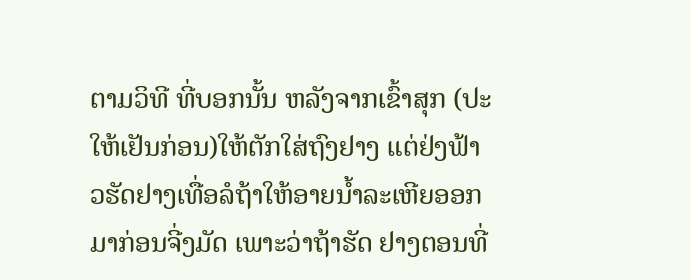ຕາມວິທີ ທີ່ບອກນັ້ນ ຫລັງຈາກເຂົ້າສຸກ (ປະໃຫ້ເຢັນກ່ອນ)ໃຫ້ຕັກໃສ່ຖົງຢາງ ແຕ່ຢ່ງຟ້າວຮັດຢາງເທື່ອລໍຖ້າໃຫ້ອາຍນ້ຳລະເຫີຍອອກມາກ່ອນຈີ່ງມັດ ເພາະວ່າຖ້າຮັດ ຢາງຕອນທີ່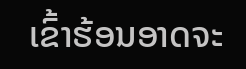ເຂົ້າຮ້ອນອາດຈະ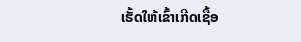ເຮັ້ດໃຫ້ເຂົ້າເກີດເຊື້ອ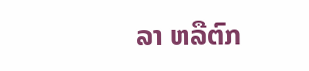ລາ ຫລືຕົກ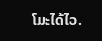ໂມະໄດ້ໄວ.